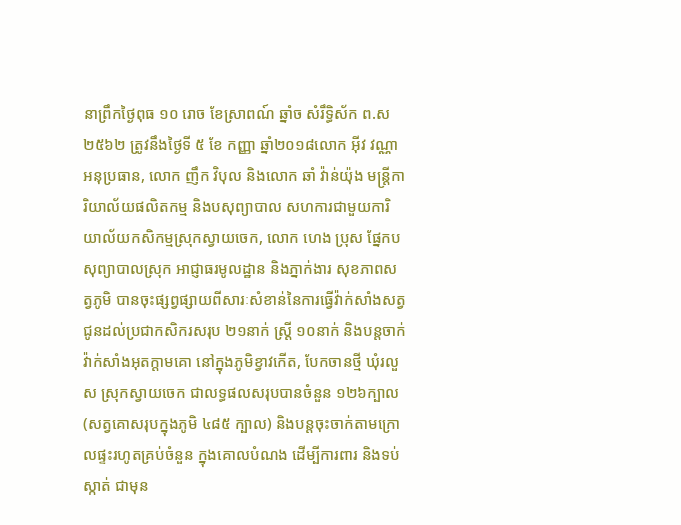នាព្រឹកថ្ងៃពុធ ១០ រោច ខែស្រាពណ៍ ឆ្នាំច សំរឹទ្ធិស័ក ព.ស ២៥៦២ ត្រូវនឹងថ្ងៃទី ៥ ខែ កញ្ញា ឆ្នាំ២០១៨លោក អ៊ីវ វណ្ណា អនុប្រធាន, លោក ញឹក វិបុល និងលោក ឆាំ វ៉ាន់យ៉ុង មន្រ្តីការិយាល័យផលិតកម្ម និងបសុព្យាបាល សហការជាមួយការិយាល័យកសិកម្មស្រុកស្វាយចេក, លោក ហេង ប្រុស ផ្នែកបសុព្យាបាលស្រុក អាជ្ញាធរមូលដ្ឋាន និងភ្នាក់ងារ សុខភាពសត្វភូមិ បានចុះផ្សព្វផ្សាយពីសារៈសំខាន់នៃការធ្វើវ៉ាក់សាំងសត្វជូនដល់ប្រជាកសិករសរុប ២១នាក់ ស្រ្តី ១០នាក់ និងបន្តចាក់វ៉ាក់សាំងអុតក្តាមគោ នៅក្នុងភូមិខ្វាវកើត, បែកចានថ្មី ឃុំរលួស ស្រុកស្វាយចេក ជាលទ្ធផលសរុបបានចំនួន ១២៦ក្បាល (សត្វគោសរុបក្នុងភូមិ ៤៨៥ ក្បាល) និងបន្តចុះចាក់តាមក្រោលផ្ទះរហូតគ្រប់ចំនួន ក្នុងគោលបំណង ដើម្បីការពារ និងទប់ស្កាត់ ជាមុន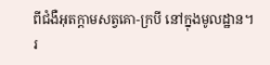ពីជំងឺអុតក្តាមសត្វគោ-ក្របី នៅក្នុងមូលដ្ឋាន។
រ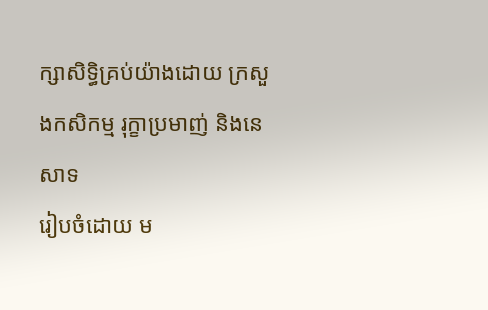ក្សាសិទិ្ធគ្រប់យ៉ាងដោយ ក្រសួងកសិកម្ម រុក្ខាប្រមាញ់ និងនេសាទ
រៀបចំដោយ ម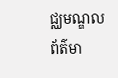ជ្ឈមណ្ឌលព័ត៌មា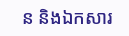ន និងឯកសារ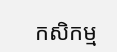កសិកម្ម